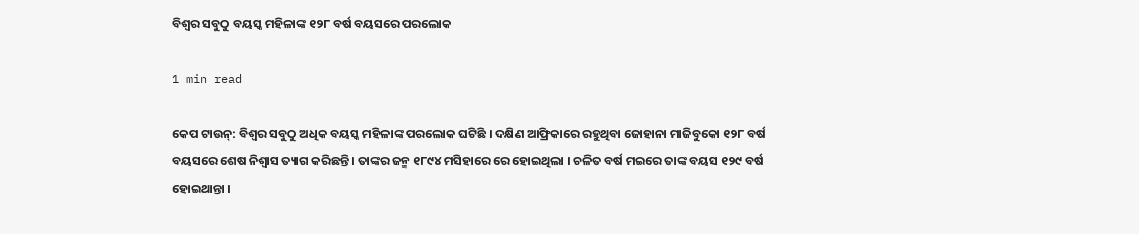ବିଶ୍ୱର ସବୁଠୁ ବୟସ୍କ ମହିଳାଙ୍କ ୧୨୮ ବର୍ଷ ବୟସରେ ପରଲୋକ

1 min read

କେପ ଟାଉନ୍: ବିଶ୍ୱର ସବୁଠୁ ଅଧିକ ବୟସ୍କ ମହିଳାଙ୍କ ପରଲୋକ ଘଟିଛି । ଦକ୍ଷିଣ ଆଫ୍ରିକାରେ ରହୁଥିବା ଜୋହାନା ମାଜିବୁକୋ ୧୨୮ ବର୍ଷ ବୟସରେ ଶେଷ ନିଶ୍ୱାସ ତ୍ୟାଗ କରିଛନ୍ତି । ତାଙ୍କର ଜନ୍ମ ୧୮୯୪ ମସିହାରେ ରେ ହୋଇଥିଲା । ଚଳିତ ବର୍ଷ ମଇରେ ତାଙ୍କ ବୟସ ୧୨୯ ବର୍ଷ ହୋଇଥାନ୍ତା ।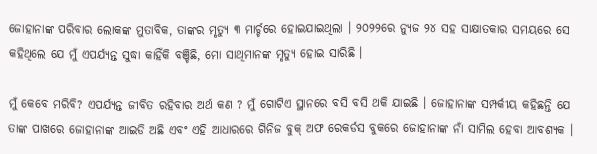ଜୋହାନାଙ୍କ ପରିବାର ଲୋକଙ୍କ ମୁତାବିକ, ତାଙ୍କର ମୃତ୍ୟୁ ୩ ମାର୍ଚ୍ଚରେ ହୋଇଯାଇଥିଲା । ୨୦୨୨ରେ ନ୍ୟୁଜ ୨୪ ସହ ସାକ୍ଷାତକାର ସମୟରେ ସେ କହିଥିଲେ ଯେ ମୁଁ ଏପର୍ଯ୍ୟନ୍ତ ସୁଦ୍ଧା କାହିଁକି ବଞ୍ଚିଛି, ମୋ ସାଥିମାନଙ୍କ ମୃତ୍ୟୁ ହୋଇ ସାରିଛି ।

ମୁଁ କେବେ ମରିବି? ଏପର୍ଯ୍ୟନ୍ତ ଜୀବିତ ରହିବାର ଅର୍ଥ କଣ ? ମୁଁ ଗୋଟିଏ ସ୍ଥାନରେ ବସି ବସି ଥକି ଯାଇଛି । ଜୋହାନାଙ୍କ ସମ୍ପର୍କୀୟ କହିଛନ୍ତି ଯେ ତାଙ୍କ ପାଖରେ ଜୋହାନାଙ୍କ ଆଇଡି ଅଛି ଏବଂ ଏହି ଆଧାରରେ ଗିନିଜ ବୁକ୍ ଅଫ ରେକର୍ଡସ ବୁକରେ ଜୋହାନାଙ୍କ ନାଁ ସାମିଲ ହେବା ଆବଶ୍ୟକ ।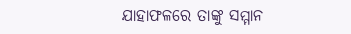ଯାହାଫଳରେ ତାଙ୍କୁ ସମ୍ମାନ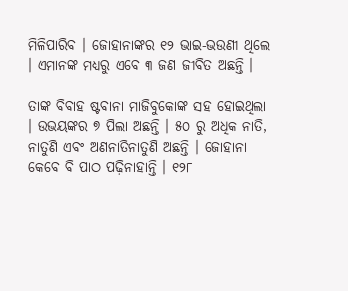ମିଳିପାରିବ । ଜୋହାନାଙ୍କର ୧୨ ଭାଇ-ଭଉଣୀ ଥିଲେ । ଏମାନଙ୍କ ମଧ୍ୟରୁ ଏବେ ୩ ଜଣ ଜୀବିତ ଅଛନ୍ତି ।

ତାଙ୍କ ବିବାହ ଷ୍ଟବାନା ମାଜିବୁକୋଙ୍କ ସହ ହୋଇଥିଲା । ଉଭୟଙ୍କର ୭ ପିଲା ଅଛନ୍ତି । ୫୦ ରୁ ଅଧିକ ନାତି, ନାତୁଣି ଏବଂ ଅଣନାତିନାତୁଣି ଅଛନ୍ତି । ଜୋହାନା କେବେ ବି ପାଠ ପଢ଼ିନାହାନ୍ତି । ୧୨୮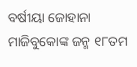ବର୍ଷୀୟା ଜୋହାନା ମାଜିବୁକୋଙ୍କ ଜନ୍ମ ୧୮ତମ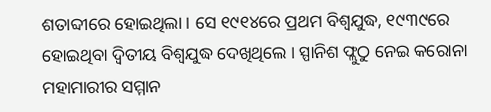ଶତାବ୍ଦୀରେ ହୋଇଥିଲା । ସେ ୧୯୧୪ରେ ପ୍ରଥମ ବିଶ୍ୱଯୁଦ୍ଧ, ୧୯୩୯ରେ ହୋଇଥିବା ଦ୍ୱିତୀୟ ବିଶ୍ୱଯୁଦ୍ଧ ଦେଖିଥିଲେ । ସ୍ପାନିଶ ଫ୍ଲୁଠୁ ନେଇ କରୋନା ମହାମାରୀର ସମ୍ମାନ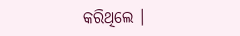କରିଥିଲେ ।